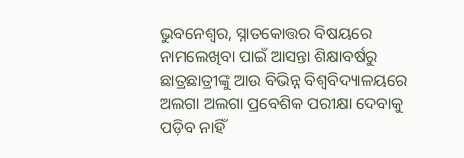ଭୁବନେଶ୍ୱର, ସ୍ନାତକୋତ୍ତର ବିଷୟରେ ନାମଲେଖିବା ପାଇଁ ଆସନ୍ତା ଶିକ୍ଷାବର୍ଷରୁ ଛାତ୍ରଛାତ୍ରୀଙ୍କୁ ଆଉ ବିଭିନ୍ନ ବିଶ୍ୱବିଦ୍ୟାଳୟରେ ଅଲଗା ଅଲଗା ପ୍ରବେଶିକ ପରୀକ୍ଷା ଦେବାକୁ ପଡ଼ିବ ନାହିଁ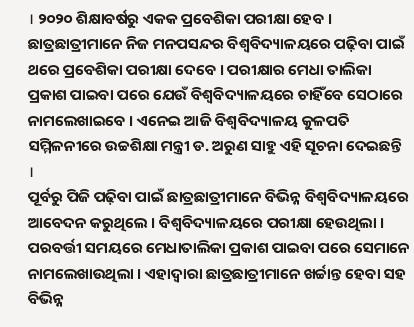। ୨୦୨୦ ଶିକ୍ଷାବର୍ଷରୁ ଏକକ ପ୍ରବେଶିକା ପରୀକ୍ଷା ହେବ । ଛାତ୍ରଛାତ୍ରୀମାନେ ନିଜ ମନପସନ୍ଦର ବିଶ୍ୱବିଦ୍ୟାଳୟରେ ପଢ଼ିବା ପାଇଁ ଥରେ ପ୍ରବେଶିକା ପରୀକ୍ଷା ଦେବେ । ପରୀକ୍ଷାର ମେଧା ତାଲିକା ପ୍ରକାଶ ପାଇବା ପରେ ଯେଉଁ ବିଶ୍ୱବିଦ୍ୟାଳୟରେ ଚାହିଁବେ ସେଠାରେ ନାମଲେଖାଇବେ । ଏନେଇ ଆଜି ବିଶ୍ୱବିଦ୍ୟାଳୟ କୁଳପତି ସମ୍ମିଳନୀରେ ଉଚ୍ଚଶିକ୍ଷା ମନ୍ତ୍ରୀ ଡ. ଅରୁଣ ସାହୁ ଏହି ସୂଚନା ଦେଇଛନ୍ତି ।
ପୂର୍ବରୁ ପିଜି ପଢ଼ିବା ପାଇଁ ଛାତ୍ରଛାତ୍ରୀମାନେ ବିଭିନ୍ନ ବିଶ୍ୱବିଦ୍ୟାଳୟରେ ଆବେଦନ କରୁଥିଲେ । ବିଶ୍ୱବିଦ୍ୟାଳୟରେ ପରୀକ୍ଷା ହେଉଥିଲା । ପରବର୍ତ୍ତୀ ସମୟରେ ମେଧାତାଲିକା ପ୍ରକାଶ ପାଇବା ପରେ ସେମାନେ ନାମଲେଖାଉଥିଲା । ଏହାଦ୍ୱାରା ଛାତ୍ରଛାତ୍ରୀମାନେ ଖର୍ଚ୍ଚାନ୍ତ ହେବା ସହ ବିଭିନ୍ନ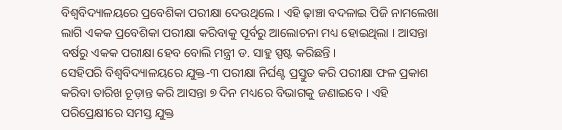ବିଶ୍ୱବିଦ୍ୟାଳୟରେ ପ୍ରବେଶିକା ପରୀକ୍ଷା ଦେଉଥିଲେ । ଏହି ଢ଼ାଞ୍ଚା ବଦଳାଇ ପିଜି ନାମଲେଖା ଲାଗି ଏକକ ପ୍ରବେଶିକା ପରୀକ୍ଷା କରିବାକୁ ପୂର୍ବରୁ ଆଲୋଚନା ମଧ୍ୟ ହୋଇଥିଲା । ଆସନ୍ତା ବର୍ଷରୁ ଏକକ ପରୀକ୍ଷା ହେବ ବୋଲି ମନ୍ତ୍ରୀ ଡ. ସାହୁ ସ୍ପଷ୍ଟ କରିଛନ୍ତି ।
ସେହିପରି ବିଶ୍ୱବିଦ୍ୟାଳୟରେ ଯୁକ୍ତ-୩ ପରୀକ୍ଷା ନିର୍ଘଣ୍ଟ ପ୍ରସ୍ତୁତ କରି ପରୀକ୍ଷା ଫଳ ପ୍ରକାଶ କରିବା ତାରିଖ ଚୂଡ଼ାନ୍ତ କରି ଆସନ୍ତା ୭ ଦିନ ମଧ୍ୟରେ ବିଭାଗକୁ ଜଣାଇବେ । ଏହି ପରିପ୍ରେକ୍ଷୀରେ ସମସ୍ତ ଯୁକ୍ତ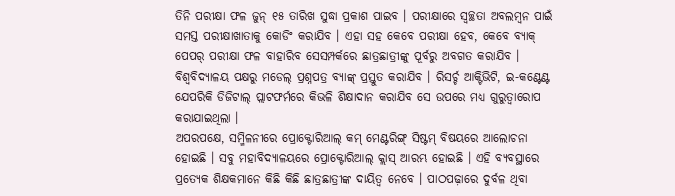ତିନି ପରୀକ୍ଷା ଫଳ ଜୁନ୍ ୧୫ ତାରିଖ ସୁଦ୍ଧା ପ୍ରକାଶ ପାଇବ । ପରୀକ୍ଷାରେ ସ୍ୱଚ୍ଛତା ଅବଲମ୍ବନ ପାଇଁ ସମସ୍ତ ପରୀକ୍ଷାଖାତାକୁ କୋଡିଂ କରାଯିବ । ଏହା ସହ କେବେ ପରୀକ୍ଷା ହେବ, କେବେ ବ୍ୟାକ୍ ପେପର୍ ପରୀକ୍ଷା ଫଳ ବାହାରିବ ସେସମ୍ପର୍କରେ ଛାତ୍ରଛାତ୍ରୀଙ୍କୁ ପୂର୍ବରୁ ଅବଗତ କରାଯିବ । ବିଶ୍ୱବିଦ୍ୟାଳୟ ପକ୍ଷରୁ ମଡେଲ୍ ପ୍ରଶ୍ନପତ୍ର ବ୍ୟାଙ୍କ୍ ପ୍ରସ୍ତୁତ କରାଯିବ । ରିସର୍ଚ୍ଚ ଆକ୍ଟିଭିଟି, ଇ-କଣ୍ଟେଣ୍ଟ ଯେପରିକି ଡିଜିଟାଲ୍ ପ୍ଲାଟଫର୍ମରେ କିଭଳି ଶିକ୍ଷାଦାନ କରାଯିବ ସେ ଉପରେ ମଧ୍ୟ ଗୁରୁତ୍ୱାରୋପ କରାଯାଇଥିଲା ।
ଅପରପକ୍ଷେ, ସମ୍ମିଳନୀରେ ପ୍ରୋକ୍ଟୋରିଆଲ୍ କମ୍ ମେଣ୍ଟରିଙ୍ଗ୍ ସିଷ୍ଟମ୍ ବିଷୟରେ ଆଲୋଚନା ହୋଇଛି । ସବୁ ମହାବିଦ୍ୟାଳୟରେ ପ୍ରୋକ୍ଟୋରିଆଲ୍ କ୍ଲାସ୍ ଆରମ୍ଭ ହୋଇଛି । ଏହି ବ୍ୟବସ୍ଥାରେ ପ୍ରତ୍ୟେକ ଶିକ୍ଷକମାନେ କିଛି କିଛି ଛାତ୍ରଛାତ୍ରୀଙ୍କ ଦାୟିତ୍ୱ ନେବେ । ପାଠପଢ଼ାରେ ଦୁର୍ବଳ ଥିବା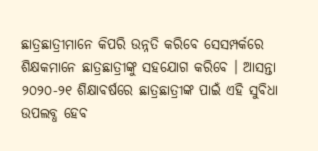ଛାତ୍ରଛାତ୍ରୀମାନେ କିପରି ଉନ୍ନତି କରିବେ ସେସମ୍ପର୍କରେ ଶିକ୍ଷକମାନେ ଛାତ୍ରଛାତ୍ରୀଙ୍କୁ ସହଯୋଗ କରିବେ । ଆସନ୍ତା ୨୦୨୦-୨୧ ଶିକ୍ଷାବର୍ଷରେ ଛାତ୍ରଛାତ୍ରୀଙ୍କ ପାଇଁ ଏହି ସୁବିଧା ଉପଲବ୍ଧ ହେବ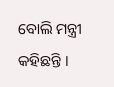ବୋଲି ମନ୍ତ୍ରୀ କହିଛନ୍ତି ।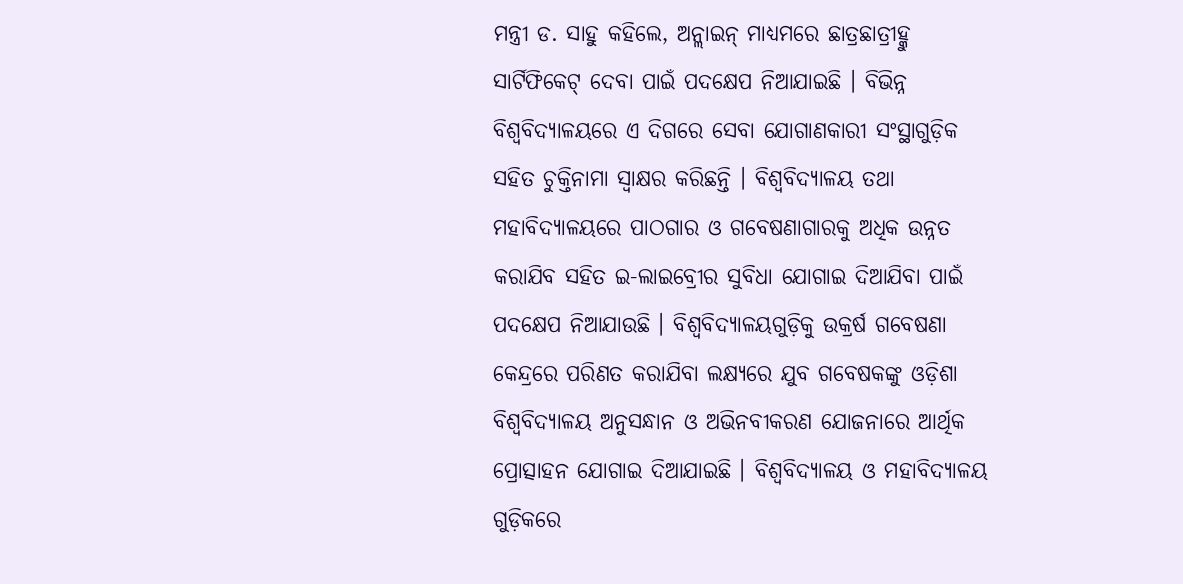ମନ୍ତ୍ରୀ ଡ. ସାହୁ କହିଲେ, ଅନ୍ଲାଇନ୍ ମାଧ୍ୟମରେ ଛାତ୍ରଛାତ୍ରୀହ୍କୁ ସାର୍ଟିଫିକେଟ୍ ଦେବା ପାଇଁ ପଦକ୍ଷେପ ନିଆଯାଇଛି । ବିଭିନ୍ନ ବିଶ୍ୱବିଦ୍ୟାଳୟରେ ଏ ଦିଗରେ ସେବା ଯୋଗାଣକାରୀ ସଂସ୍ଥାଗୁଡ଼ିକ ସହିତ ଚୁକ୍ତିନାମା ସ୍ୱାକ୍ଷର କରିଛନ୍ତି । ବିଶ୍ୱବିଦ୍ୟାଳୟ ତଥା ମହାବିଦ୍ୟାଳୟରେ ପାଠଗାର ଓ ଗବେଷଣାଗାରକୁ ଅଧିକ ଉନ୍ନତ କରାଯିବ ସହିତ ଇ-ଲାଇବ୍ରେୀର ସୁବିଧା ଯୋଗାଇ ଦିଆଯିବା ପାଇଁ ପଦକ୍ଷେପ ନିଆଯାଉଛି । ବିଶ୍ୱବିଦ୍ୟାଳୟଗୁଡ଼ିକୁ ଉକ୍ରର୍ଷ ଗବେଷଣା କେନ୍ଦ୍ରରେ ପରିଣତ କରାଯିବା ଲକ୍ଷ୍ୟରେ ଯୁବ ଗବେଷକଙ୍କୁ ଓଡ଼ିଶା ବିଶ୍ୱବିଦ୍ୟାଳୟ ଅନୁସନ୍ଧାନ ଓ ଅଭିନବୀକରଣ ଯୋଜନାରେ ଆର୍ଥିକ ପ୍ରୋତ୍ସାହନ ଯୋଗାଇ ଦିଆଯାଇଛି । ବିଶ୍ୱବିଦ୍ୟାଳୟ ଓ ମହାବିଦ୍ୟାଳୟ ଗୁଡ଼ିକରେ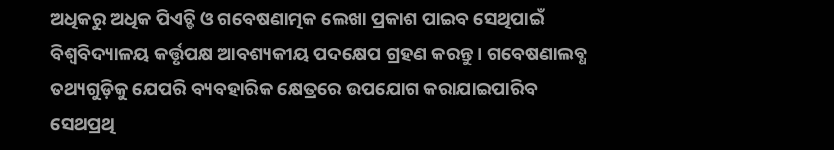ଅଧିକରୁ ଅଧିକ ପିଏଚ୍ଡି ଓ ଗବେଷଣାତ୍ମକ ଲେଖା ପ୍ରକାଶ ପାଇବ ସେଥିପାଇଁ ବିଶ୍ୱବିଦ୍ୟାଳୟ କର୍ତ୍ତୃପକ୍ଷ ଆବଶ୍ୟକୀୟ ପଦକ୍ଷେପ ଗ୍ରହଣ କରନ୍ତୁ । ଗବେଷଣାଲବ୍ଧ ତଥ୍ୟଗୁଡ଼ିକୁ ଯେପରି ବ୍ୟବହାରିକ କ୍ଷେତ୍ରରେ ଉପଯୋଗ କରାଯାଇପାରିବ ସେଥପ୍ରଥି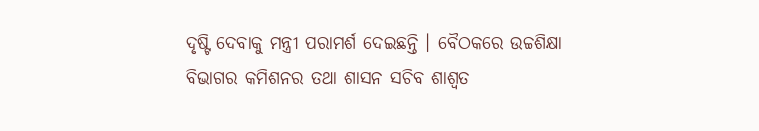ଦୃଷ୍ଟି ଦେବାକୁ ମନ୍ତ୍ରୀ ପରାମର୍ଶ ଦେଇଛନ୍ତି । ବୈଠକରେ ଉଚ୍ଚଶିକ୍ଷା ବିଭାଗର କମିଶନର ତଥା ଶାସନ ସଚିବ ଶାଶ୍ୱତ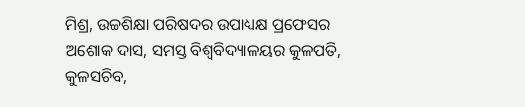ମିଶ୍ର, ଉଚ୍ଚଶିକ୍ଷା ପରିଷଦର ଉପାଧ୍ୟକ୍ଷ ପ୍ରଫେସର ଅଶୋକ ଦାସ, ସମସ୍ତ ବିଶ୍ୱବିଦ୍ୟାଳୟର କୁଳପତି, କୁଳସଚିବ,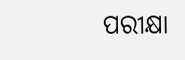ପରୀକ୍ଷା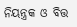ନିୟନ୍ତ୍ରକ ଓ ବିତ୍ତ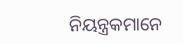ନିୟନ୍ତ୍ରକମାନେ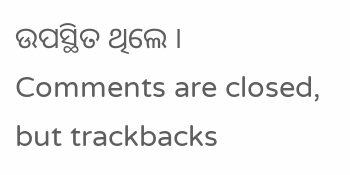ଉପସ୍ଥିତ ଥିଲେ ।
Comments are closed, but trackbacks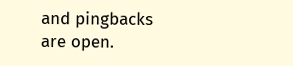and pingbacks are open.